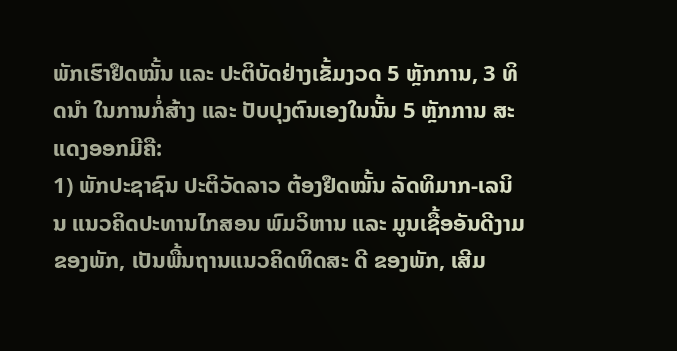ພັກເຮົາຢຶດໝັ້ນ ແລະ ປະຕິບັດຢ່າງເຂັ້ມງວດ 5 ຫຼັກການ, 3 ທິດນໍາ ໃນການກໍ່ສ້າງ ແລະ ປັບປຸງຕົນເອງໃນນັ້ນ 5 ຫຼັກການ ສະແດງອອກມີຄື:
1) ພັກປະຊາຊົນ ປະຕິວັດລາວ ຕ້ອງຢຶດໝັ້ນ ລັດທິມາກ-ເລນິນ ແນວຄິດປະທານໄກສອນ ພົມວິຫານ ແລະ ມູນເຊື້ອອັນດີງາມ ຂອງພັກ, ເປັນພື້ນຖານແນວຄິດທິດສະ ດີ ຂອງພັກ, ເສີມ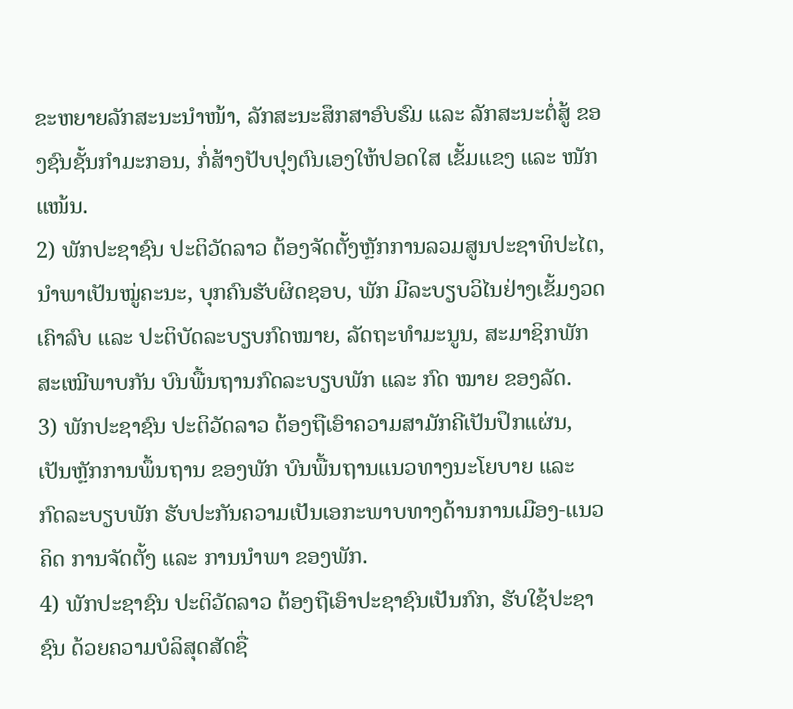ຂະຫຍາຍລັກສະນະນໍາໜ້າ, ລັກສະນະສຶກສາອົບຮົມ ແລະ ລັກສະນະຕໍ່ສູ້ ຂອງຊົນຊັ້ນກໍາມະກອນ, ກໍ່ສ້າງປັບປຸງຕົນເອງໃຫ້ປອດໃສ ເຂັ້ມແຂງ ແລະ ໜັກແໜ້ນ.
2) ພັກປະຊາຊົນ ປະຕິວັດລາວ ຕ້ອງຈັດຕັ້ງຫຼັກການລວມສູນປະຊາທິປະໄຕ, ນໍາພາເປັນໝູ່ຄະນະ, ບຸກຄົນຮັບຜິດຊອບ, ພັກ ມີລະບຽບວິໄນຢ່າງເຂັ້ມງວດ ເຄົາລົບ ແລະ ປະຕິບັດລະບຽບກົດໝາຍ, ລັດຖະທໍາມະນູນ, ສະມາຊິກພັກສະເໝີພາບກັນ ບົນພື້ນຖານກົດລະບຽບພັກ ແລະ ກົດ ໝາຍ ຂອງລັດ.
3) ພັກປະຊາຊົນ ປະຕິວັດລາວ ຕ້ອງຖືເອົາຄວາມສາມັກຄີເປັນປຶກແຜ່ນ, ເປັນຫຼັກການພຶ້ນຖານ ຂອງພັກ ບົນພື້ນຖານແນວທາງນະໂຍບາຍ ແລະ ກົດລະບຽບພັກ ຮັບປະກັນຄວາມເປັນເອກະພາບທາງດ້ານການເມືອງ-ແນວຄິດ ການຈັດຕັ້ງ ແລະ ການນໍາພາ ຂອງພັກ.
4) ພັກປະຊາຊົນ ປະຕິວັດລາວ ຕ້ອງຖືເອົາປະຊາຊົນເປັນກົກ, ຮັບໃຊ້ປະຊາຊົນ ດ້ວຍຄວາມບໍລິສຸດສັດຊື່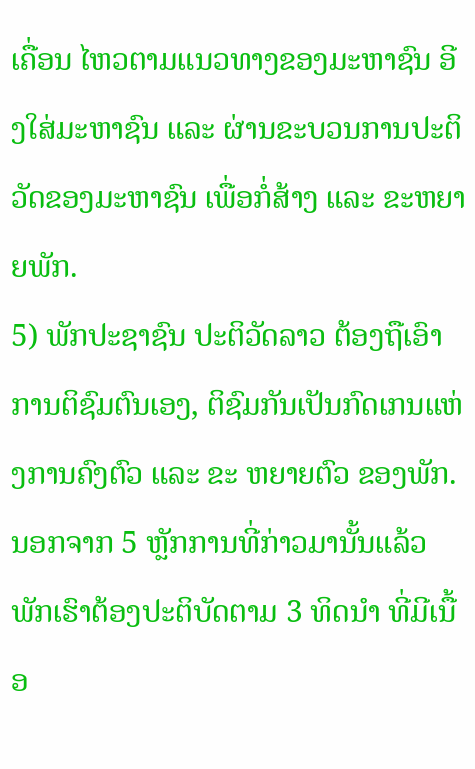ເຄື່ອນ ໄຫວຕາມແນວທາງຂອງມະຫາຊົນ ອີງໃສ່ມະຫາຊົນ ແລະ ຜ່ານຂະບວນການປະຕິວັດຂອງມະຫາຊົນ ເພື່ອກໍ່ສ້າງ ແລະ ຂະຫຍາຍພັກ.
5) ພັກປະຊາຊົນ ປະຕິວັດລາວ ຕ້ອງຖືເອົາການຕິຊົມຕົນເອງ, ຕິຊົມກັນເປັນກົດເກນແຫ່ງການຄົງຕົວ ແລະ ຂະ ຫຍາຍຕົວ ຂອງພັກ.
ນອກຈາກ 5 ຫຼັກການທີ່ກ່າວມານັ້ນແລ້ວ ພັກເຮົາຕ້ອງປະຕິບັດຕາມ 3 ທິດນໍາ ທີ່ມີເນື້ອ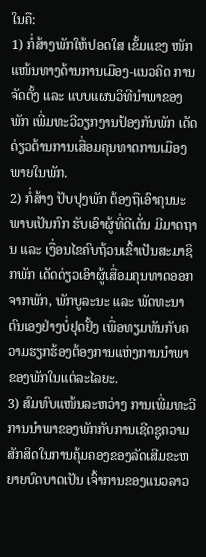ໃນຄື:
1) ກໍ່ສ້າງພັກໃຫ້ປອດໃສ ເຂັ້ມແຂງ ໜັກແໜ້ນທາງດ້ານການເມືອງ-ແນວຄິດ ການຈັດຕັ້ງ ແລະ ແບບແຜນວິທີນໍາພາຂອງພັກ ເພີ່ມທະວີວຽກງານປ້ອງກັນພັກ ເດັດດ່ຽວຕ້ານການເສື່ອມຄຸນທາດການເມືອງພາຍໃນພັກ.
2) ກໍ່ສ້າງ ປັບປຸງພັກ ຕ້ອງຖືເອົາຄຸນນະພາບເປັນກົກ ຮັບເອົາຜູ້ທີ່ດີເດັ່ນ ມີມາດຖານ ແລະ ເງື່ອນໄຂຄົບຖ້ວນເຂົ້າເປັນສະມາຊິກພັກ ເດັດດ່ຽວເອົາຜູ້ເສື່ອມຄຸນທາດອອກຈາກພັກ, ພັກບູລະນະ ແລະ ພັດທະນາຕົນເອງຢ່າງບໍ່ຢຸດຢັ້ງ ເພື່ອທຽມທັນກັບຄວາມຮຽກຮ້ອງຕ້ອງການແຫ່ງການນໍາພາ ຂອງພັກໃນແຕ່ລະໄລຍະ.
3) ສົມທົບແໜ້ນລະຫວ່າງ ການເພີ່ມທະວີການນໍາພາຂອງພັກກັບການເຊີດຊູຄວາມສັກສິດໃນການຄຸ້ມຄອງຂອງລັດເສີມຂະຫຍາຍບົດບາດເປັນ ເຈົ້າການຂອງແນວລາວ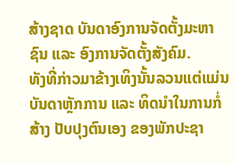ສ້າງຊາດ ບັນດາອົງການຈັດຕັ້ງມະຫາຊົນ ແລະ ອົງການຈັດຕັ້ງສັງຄົມ.
ທັງທີ່ກ່າວມາຂ້າງເທິງນັ້ນລວນແຕ່ແມ່ນບັນດາຫຼັກການ ແລະ ທິດນໍາໃນການກໍ່ສ້າງ ປັບປຸງຕົນເອງ ຂອງພັກປະຊາ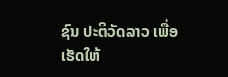ຊົນ ປະຕິວັດລາວ ເພື່ອເຮັດໃຫ້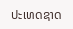ປະເທດຊາດ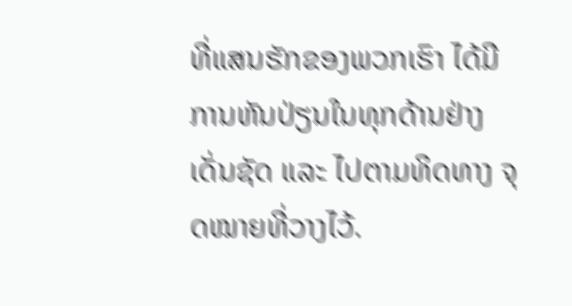ທີ່ແສນຮັກຂອງພວກເຮົາ ໄດ້ມີການຫັນປ່ຽນໃນທຸກດ້ານຢ່າງເດັ່ນຊັດ ແລະ ໄປຕາມທິດທາງ ຈຸດໝາຍທີ່ວາງໄວ້.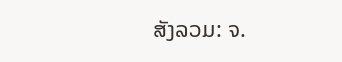ສັງລວມ: ຈ.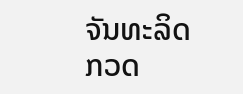ຈັນທະລິດ
ກວດ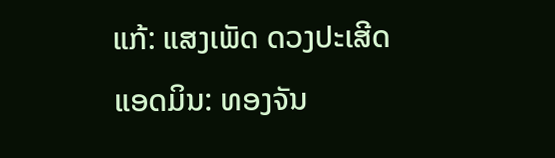ແກ້: ແສງເພັດ ດວງປະເສີດ
ແອດມິນ: ທອງຈັນ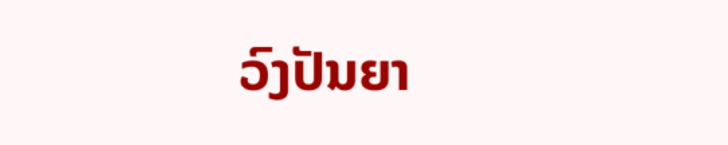ວົງປັນຍາ